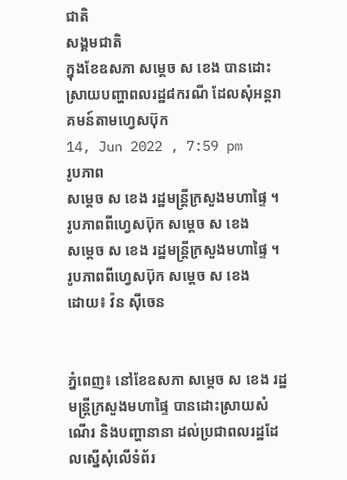ជាតិ
សង្គមជាតិ
ក្នុងខែឧសភា សម្តេច ស ខេង បានដោះស្រាយបញ្ហាពលរដ្ឋ៨ករណី ដែលសុំអន្តរាគមន៍តាមហ្វេសប៊ុក
14, Jun 2022 , 7:59 pm
រូបភាព
សម្តេច ស ខេង រដ្ឋមន្រ្តីក្រសួងមហាផ្ទៃ ។ រូបភាពពីហ្វេសប៊ុក សម្តេច ស ខេង
សម្តេច ស ខេង រដ្ឋមន្រ្តីក្រសួងមហាផ្ទៃ ។ រូបភាពពីហ្វេសប៊ុក សម្តេច ស ខេង
ដោយ៖ វ៉ន ស៊ីចេន


ភ្នំពេញ៖ នៅខែឧសភា សម្តេច ស ខេង រដ្ឋមន្ត្រីក្រសួងមហាផ្ទៃ បានដោះស្រាយសំណើរ និងបញ្ហានានា ដល់ប្រជាពលរដ្ឋដែលស្នើសុំលើទំព័រ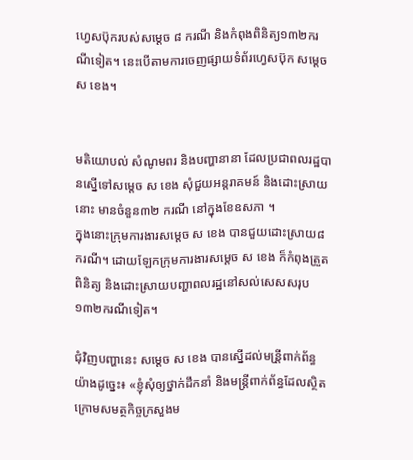ហ្វេសប៊ុករបស់សម្ដេច ៨ ករណី និងកំពុងពិនិត្យ១៣២ករណីទៀត។ នេះបើតាមការចេញផ្សាយទំព័រហ្វេសប៊ុក សម្តេច ស ខេង។


មតិយោបល់ សំណូមពរ និងបញ្ហានានា ដែលប្រជាពលរដ្ឋបានស្នើទៅសម្ដេច ស ខេង សុំជួយអន្តរាគមន៍ និងដោះស្រាយនោះ មានចំនួន៣២ ករណី នៅក្នុងខែឧសភា ។
ក្នុងនោះក្រុមការងារសម្ដេច ស ខេង បានជួយដោះស្រាយ៨ករណី។ ដោយឡែកក្រុមការងារសម្ដេច ស ខេង ក៏កំពុងត្រួតពិនិត្យ និងដោះស្រាយបញ្ហាពលរដ្ឋនៅសល់សេសសរុប១៣២ករណីទៀត។

ជុំវិញបញ្ហានេះ សម្ដេច ស ខេង បានស្នើដល់មន្រី្តពាក់ព័ន្ធយ៉ាងដូច្នេះ៖ «ខ្ញុំសុំឲ្យថ្នាក់ដឹកនាំ និងមន្ត្រីពាក់ព័ន្ធដែលស្ថិតក្រោមសមត្ថកិច្ចក្រសួងម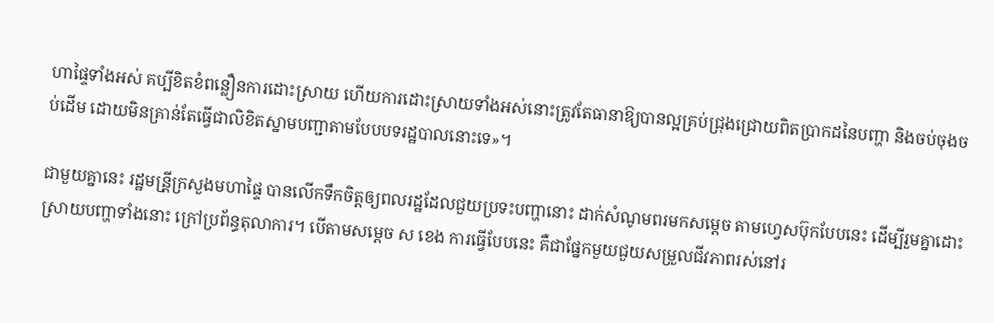ហាផ្ទៃទាំងអស់ គប្បីខិតខំពន្លឿនការដោះស្រាយ ហើយការដោះស្រាយទាំងអស់នោះត្រូវតែធានាឱ្យបានល្អគ្រប់ជ្រុងជ្រោយពិតប្រាកដនៃបញ្ហា និងចប់ចុងចប់ដើម ដោយមិនគ្រាន់តែធ្វើជាលិខិតស្នាមបញ្ជាតាមបែបបទរដ្ឋបាលនោះទេ»។

ជាមួយគ្នានេះ រដ្ឋមន្រី្តក្រសួងមហាផ្ទៃ បានលើកទឹកចិត្តឲ្យពលរដ្ឋដែលជួយប្រទះបញ្ហានោះ ដាក់សំណូមពរមកសម្ដេច តាមហ្វេសប៊ុកបែបនេះ ដើម្បីរួមគ្នាដោះស្រាយបញ្ហាទាំងនោះ ក្រៅប្រព័ន្ធតុលាការ។ បើតាមសម្ដេច ស ខេង ការធ្វើបែបនេះ គឺជាផ្នែកមួយជួយសម្រួលជីវភាពរស់នៅរ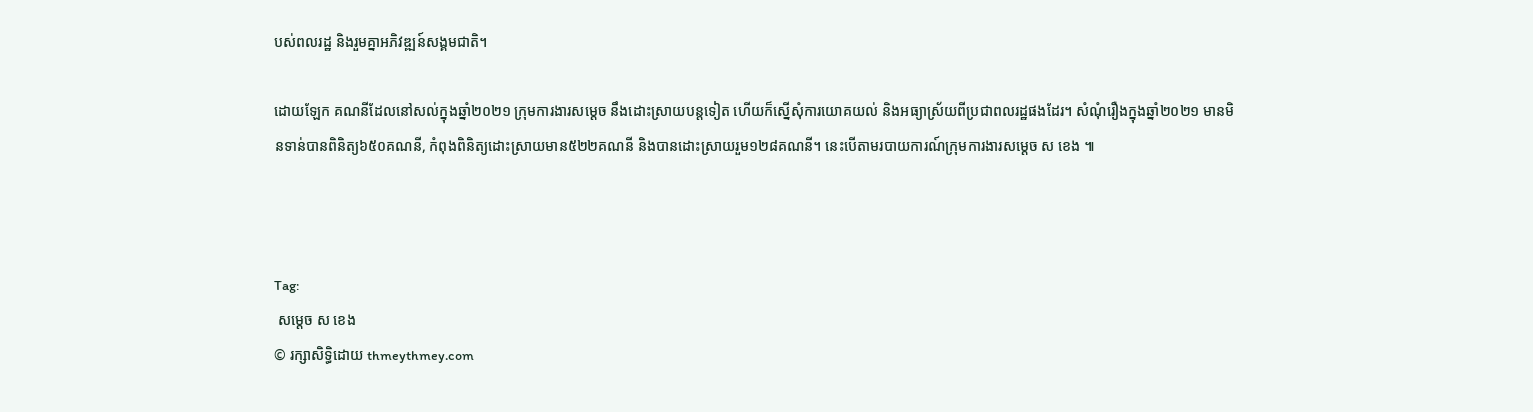បស់ពលរដ្ឋ និងរួមគ្នាអភិវឌ្ឍន៍សង្គមជាតិ។

ដោយឡែក គណនីដែលនៅសល់ក្នុងឆ្នាំ២០២១ ក្រុមការងារសម្ដេច នឹងដោះស្រាយបន្តទៀត ហើយក៏ស្នើសុំការយោគយល់ និងអធ្យាស្រ័យពីប្រជាពលរដ្ឋផងដែរ។ សំណុំរឿងក្នុងឆ្នាំ២០២១ មានមិនទាន់បានពិនិត្យ៦៥០គណនី, កំពុងពិនិត្យដោះស្រាយមាន៥២២គណនី និងបានដោះស្រាយរួម១២៨គណនី។ នេះបើតាមរបាយការណ៍ក្រុមការងារសម្ដេច ស ខេង ៕



Tag:
 សម្ដេច ស ខេង
© រក្សាសិទ្ធិដោយ thmeythmey.com